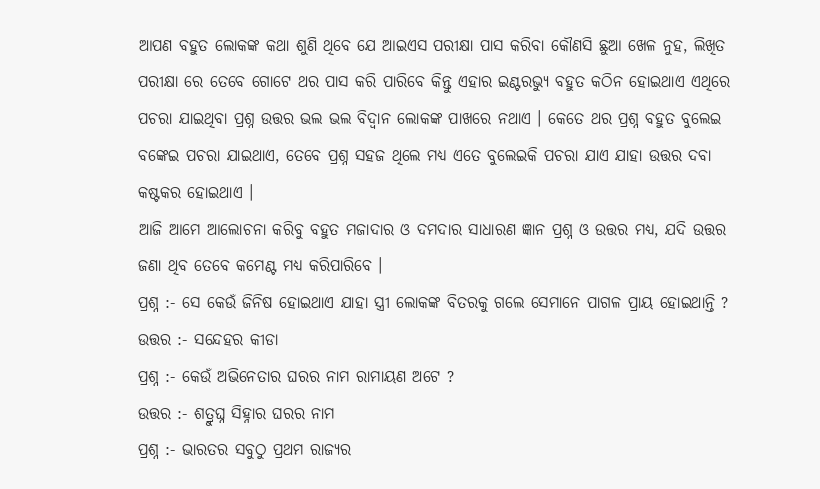ଆପଣ ବହୁତ ଲୋକଙ୍କ କଥା ଶୁଣି ଥିବେ ଯେ ଆଇଏସ ପରୀକ୍ଷା ପାସ କରିବା କୌଣସି ଛୁଆ ଖେଳ ନୁହ, ଲିଖିତ ପରୀକ୍ଷା ରେ ତେବେ ଗୋଟେ ଥର ପାସ କରି ପାରିବେ କିନ୍ତୁ ଏହାର ଇଣ୍ଟରଭ୍ୟୁ ବହୁତ କଠିନ ହୋଇଥାଏ ଏଥିରେ ପଚରା ଯାଇଥିବା ପ୍ରଶ୍ନ ଉତ୍ତର ଭଲ ଭଲ ବିଦ୍ଵାନ ଲୋକଙ୍କ ପାଖରେ ନଥାଏ । କେତେ ଥର ପ୍ରଶ୍ନ ବହୁତ ବୁଲେଇ ବଙ୍କେଇ ପଚରା ଯାଇଥାଏ, ତେବେ ପ୍ରଶ୍ନ ସହଜ ଥିଲେ ମଧ୍ୟ ଏତେ ବୁଲେଇକି ପଚରା ଯାଏ ଯାହା ଉତ୍ତର ଦବା କଷ୍ଟକର ହୋଇଥାଏ ।
ଆଜି ଆମେ ଆଲୋଚନା କରିବୁ ବହୁତ ମଜାଦାର ଓ ଦମଦାର ସାଧାରଣ ଜ୍ଞାନ ପ୍ରଶ୍ନ ଓ ଉତ୍ତର ମଧ୍ୟ, ଯଦି ଉତ୍ତର ଜଣା ଥିବ ତେବେ କମେଣ୍ଟ ମଧ୍ୟ କରିପାରିବେ ।
ପ୍ରଶ୍ନ :- ସେ କେଉଁ ଜିନିଷ ହୋଇଥାଏ ଯାହା ସ୍ତ୍ରୀ ଲୋକଙ୍କ ବିତରକୁ ଗଲେ ସେମାନେ ପାଗଳ ପ୍ରାୟ ହୋଇଥାନ୍ତି ?
ଉତ୍ତର :- ସନ୍ଦେହର କୀଡା
ପ୍ରଶ୍ନ :- କେଉଁ ଅଭିନେତାର ଘରର ନାମ ରାମାୟଣ ଅଟେ ?
ଉତ୍ତର :- ଶତ୍ରୁଘ୍ନ ସିହ୍ନାର ଘରର ନାମ
ପ୍ରଶ୍ନ :- ଭାରତର ସବୁଠୁ ପ୍ରଥମ ରାଜ୍ୟର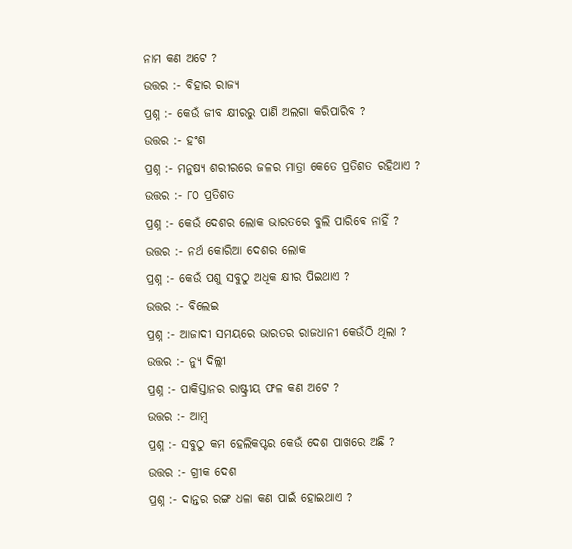ନାମ କଣ ଅଟେ ?
ଉତ୍ତର :- ବିହାର ରାଜ୍ୟ
ପ୍ରଶ୍ନ :- କେଉଁ ଜୀବ କ୍ଷୀରରୁ ପାଣି ଅଲଗା କରିପାରିବ ?
ଉତ୍ତର :- ହଂଶ
ପ୍ରଶ୍ନ :- ମନୁଷ୍ୟ ଶରୀରରେ ଜଳର ମାତ୍ରା କେତେ ପ୍ରତିଶତ ରହିଥାଏ ?
ଉତ୍ତର :- ୮୦ ପ୍ରତିଶତ
ପ୍ରଶ୍ନ :- କେଉଁ ଦେଶର ଲୋକ ଭାରତରେ ବୁଲି ପାରିବେ ନାହିଁ ?
ଉତ୍ତର :- ନର୍ଥ କୋରିଆ ଦେଶର ଲୋକ
ପ୍ରଶ୍ନ :- କେଉଁ ପଶୁ ସବୁଠୁ ଅଧିକ କ୍ଷୀର ପିଇଥାଏ ?
ଉତ୍ତର :- ବିଲେଇ
ପ୍ରଶ୍ନ :- ଆଜାଦୀ ସମୟରେ ଭାରତର ରାଜଧାନୀ କେଉଁଠି ଥିଲା ?
ଉତ୍ତର :- ନ୍ୟୁ ଦିଲ୍ଲୀ
ପ୍ରଶ୍ନ :- ପାକିସ୍ତାନର ରାଷ୍ଟ୍ରୀୟ ଫଳ କଣ ଅଟେ ?
ଉତ୍ତର :- ଆମ୍ବ
ପ୍ରଶ୍ନ :- ସବୁଠୁ କମ ହେଲିକପ୍ଟର କେଉଁ ଦେଶ ପାଖରେ ଅଛି ?
ଉତ୍ତର :- ଗ୍ରୀକ ଦେଶ
ପ୍ରଶ୍ନ :- ଦାନ୍ତର ରଙ୍ଗ ଧଳା କଣ ପାଇଁ ହୋଇଥାଏ ?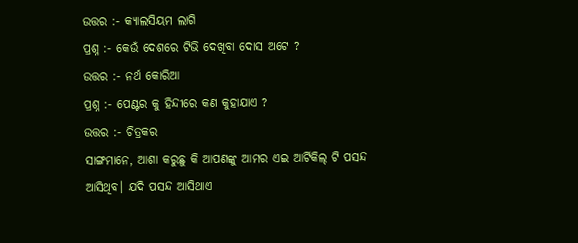ଉତ୍ତର :- କ୍ୟାଲସିୟମ ଲାଗି
ପ୍ରଶ୍ନ :- କେଉଁ ଦେଶରେ ଟିଭି ଦେଖିବା ଦୋସ ଅଟେ ?
ଉତ୍ତର :- ନର୍ଥ କୋରିଆ
ପ୍ରଶ୍ନ :- ପେଣ୍ଟର କୁ ହିନ୍ଦୀରେ କଣ କୁହାଯାଏ ?
ଉତ୍ତର :- ଚିତ୍ରକର
ସାଙ୍ଗମାନେ, ଆଶା କରୁଛୁ କି ଆପଣଙ୍କୁ ଆମର ଏଇ ଆର୍ଟିକିଲ୍ ଟି ପସନ୍ଦ ଆସିଥିବ। ଯଦି ପସନ୍ଦ ଆସିଥାଏ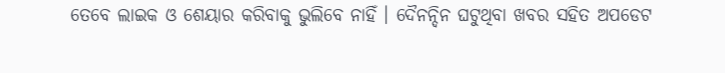ତେବେ ଲାଇକ ଓ ଶେୟାର କରିବାକୁ ଭୁଲିବେ ନାହିଁ । ଦୈନନ୍ଦିନ ଘଟୁଥିବା ଖବର ସହିତ ଅପଡେଟ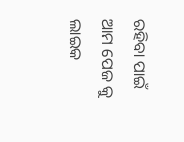ରହିବା ପାଇଁ ଆମ ପେଜ କୁ ଲାଇକ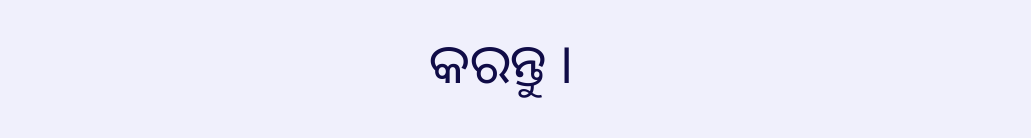କରନ୍ତୁ ।